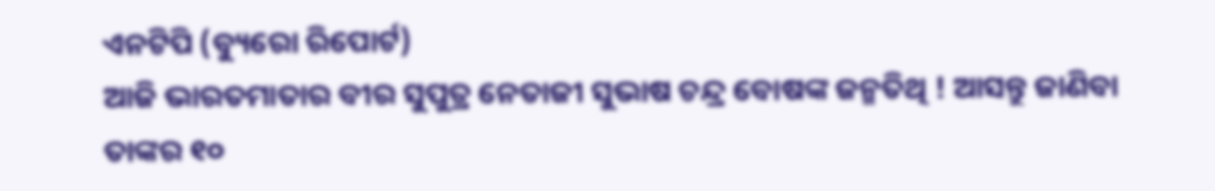ଏନଟିପି (ବ୍ୟୁରୋ ରିପୋର୍ଟ)
ଆଜି ଭାରତମାତାର ବୀର ସୁପୁତ୍ର ନେତାଜୀ ସୁଭାଷ ଚନ୍ଦ୍ର ବୋଷଙ୍କ ଜନ୍ମତିଥି ! ଆସନ୍ତୁ ଜାଣିବା ତାଙ୍କର ୧୦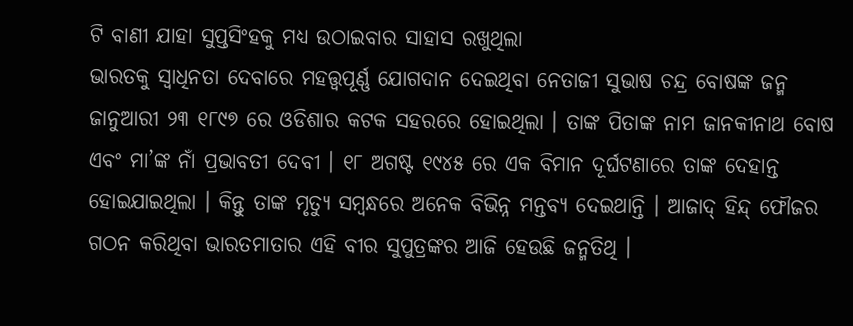ଟି ବାଣୀ ଯାହା ସୁପ୍ତସିଂହକୁ ମଧ୍ୟ ଉଠାଇବାର ସାହାସ ରଖୁଥିଲା
ଭାରତକୁ ସ୍ୱାଧିନତା ଦେବାରେ ମହତ୍ତ୍ୱପୂର୍ଣ୍ଣ ଯୋଗଦାନ ଦେଇଥିବା ନେତାଜୀ ସୁଭାଷ ଚନ୍ଦ୍ର ବୋଷଙ୍କ ଜନ୍ମ ଜାନୁଆରୀ ୨୩ ୧୮୯୭ ରେ ଓଡିଶାର କଟକ ସହରରେ ହୋଇଥିଲା । ତାଙ୍କ ପିତାଙ୍କ ନାମ ଜାନକୀନାଥ ବୋଷ ଏବଂ ମା’ଙ୍କ ନାଁ ପ୍ରଭାବତୀ ଦେବୀ । ୧୮ ଅଗଷ୍ଟ ୧୯୪୫ ରେ ଏକ ବିମାନ ଦୂର୍ଘଟଣାରେ ତାଙ୍କ ଦେହାନ୍ତ ହୋଇଯାଇଥିଲା । କିନ୍ତୁ ତାଙ୍କ ମୃତ୍ୟୁ ସମ୍ବନ୍ଧରେ ଅନେକ ବିଭିନ୍ନ ମନ୍ତବ୍ୟ ଦେଇଥାନ୍ତି । ଆଜାଦ୍ ହିନ୍ଦ୍ ଫୌଜର ଗଠନ କରିଥିବା ଭାରତମାତାର ଏହି ବୀର ସୁପୁତ୍ରଙ୍କର ଆଜି ହେଉଛି ଜନ୍ମତିଥି ।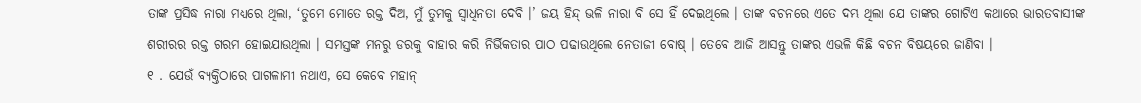ତାଙ୍କ ପ୍ରସିଦ୍ଧ ନାରା ମଧ୍ୟରେ ଥିଲା, ‘ତୁମେ ମୋତେ ରକ୍ତ ଦିଅ, ମୁଁ ତୁମକୁ ସ୍ୱାଧିନତା ଦେବି ।’ ଜୟ ହିନ୍ଦ୍ ଭଳି ନାରା ବି ସେ ହିଁ ଦେଇଥିଲେ । ତାଙ୍କ ବଚନରେ ଏତେ ଦମ୍ଭ ଥିଲା ଯେ ତାଙ୍କର ଗୋଟିଏ କଥାରେ ଭାରତବାସୀଙ୍କ ଶରୀରର ରକ୍ତ ଗରମ ହୋଇଯାଉଥିଲା । ସମସ୍ତଙ୍କ ମନରୁ ଡରକୁ ବାହାର କରି ନିର୍ଭିକତାର ପାଠ ପଢାଉଥିଲେ ନେତାଜୀ ବୋଷ୍ । ତେବେ ଆଜି ଆସନ୍ତୁ ତାଙ୍କର ଏଭଳି କିଛି ବଚନ ବିଷୟରେ ଜାଣିବା ।
୧ . ଯେଉଁ ବ୍ୟକ୍ତିଠାରେ ପାଗଳାମୀ ନଥାଏ, ସେ କେବେ ମହାନ୍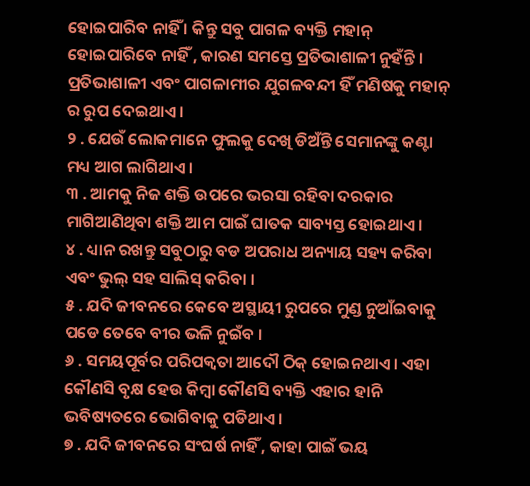ହୋଇପାରିବ ନାହିଁ । କିନ୍ତୁ ସବୁ ପାଗଳ ବ୍ୟକ୍ତି ମହାନ୍ ହୋଇପାରିବେ ନାହିଁ , କାରଣ ସମସ୍ତେ ପ୍ରତିଭାଶାଳୀ ନୁହଁନ୍ତି । ପ୍ରତିଭାଶାଳୀ ଏବଂ ପାଗଳାମୀର ଯୁଗଳବନ୍ଦୀ ହିଁ ମଣିଷକୁ ମହାନ୍ ର ରୁପ ଦେଇଥାଏ ।
୨ . ଯେଉଁ ଲୋକମାନେ ଫୁଲକୁ ଦେଖି ଡିଅଁନ୍ତି ସେମାନଙ୍କୁ କଣ୍ଟା ମଧ୍ୟ ଆଗ ଲାଗିଥାଏ ।
୩ . ଆମକୁ ନିଜ ଶକ୍ତି ଉପରେ ଭରସା ରହିବା ଦରକାର ମାଗିଆଣିଥିବା ଶକ୍ତି ଆମ ପାଇଁ ଘାତକ ସାବ୍ୟସ୍ତ ହୋଇଥାଏ ।
୪ . ଧ୍ୟାନ ରଖନ୍ତୁ ସବୁଠାରୁ ବଡ ଅପରାଧ ଅନ୍ୟାୟ ସହ୍ୟ କରିବା ଏବଂ ଭୁଲ୍ ସହ ସାଲିସ୍ କରିବା ।
୫ . ଯଦି ଜୀବନରେ କେବେ ଅସ୍ଥାୟୀ ରୁପରେ ମୁଣ୍ଡ ନୁଆଁଇବାକୁ ପଡେ ତେବେ ବୀର ଭଳି ନୁଇଁବ ।
୬ . ସମୟପୂର୍ବର ପରିପକ୍ୱତା ଆଦୌ ଠିକ୍ ହୋଇନଥାଏ । ଏହା କୌଣସି ବୃକ୍ଷ ହେଉ କିମ୍ବା କୌଣସି ବ୍ୟକ୍ତି ଏହାର ହାନି ଭବିଷ୍ୟତରେ ଭୋଗିବାକୁ ପଡିଥାଏ ।
୭ . ଯଦି ଜୀବନରେ ସଂଘର୍ଷ ନାହିଁ , କାହା ପାଇଁ ଭୟ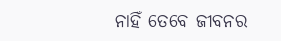ନାହିଁ ତେବେ ଜୀବନର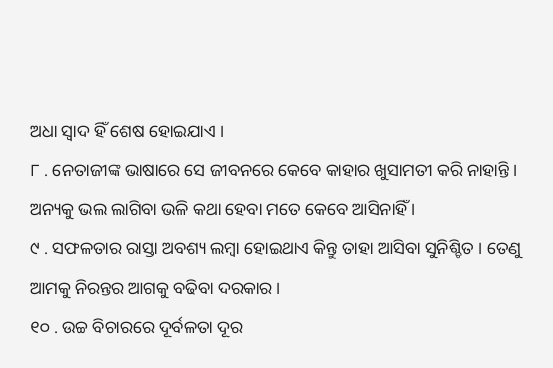ଅଧା ସ୍ୱାଦ ହିଁ ଶେଷ ହୋଇଯାଏ ।
୮ . ନେତାଜୀଙ୍କ ଭାଷାରେ ସେ ଜୀବନରେ କେବେ କାହାର ଖୁସାମତୀ କରି ନାହାନ୍ତି । ଅନ୍ୟକୁ ଭଲ ଲାଗିବା ଭଳି କଥା ହେବା ମତେ କେବେ ଆସିନାହିଁ ।
୯ . ସଫଳତାର ରାସ୍ତା ଅବଶ୍ୟ ଲମ୍ବା ହୋଇଥାଏ କିନ୍ତୁ ତାହା ଆସିବା ସୁନିଶ୍ଚିତ । ତେଣୁ ଆମକୁ ନିରନ୍ତର ଆଗକୁ ବଢିବା ଦରକାର ।
୧୦ . ଉଚ୍ଚ ବିଚାରରେ ଦୂର୍ବଳତା ଦୂର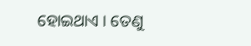ହୋଇଥାଏ । ତେଣୁ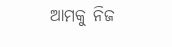ଆମକୁ ନିଜ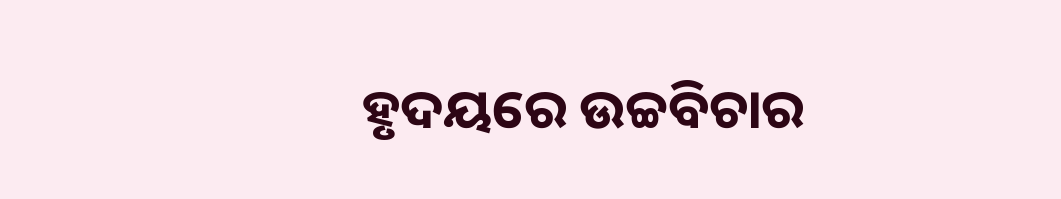ହୃଦୟରେ ଉଚ୍ଚବିଚାର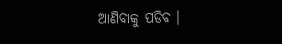ଆଣିବାକୁ ପଡିବ ।